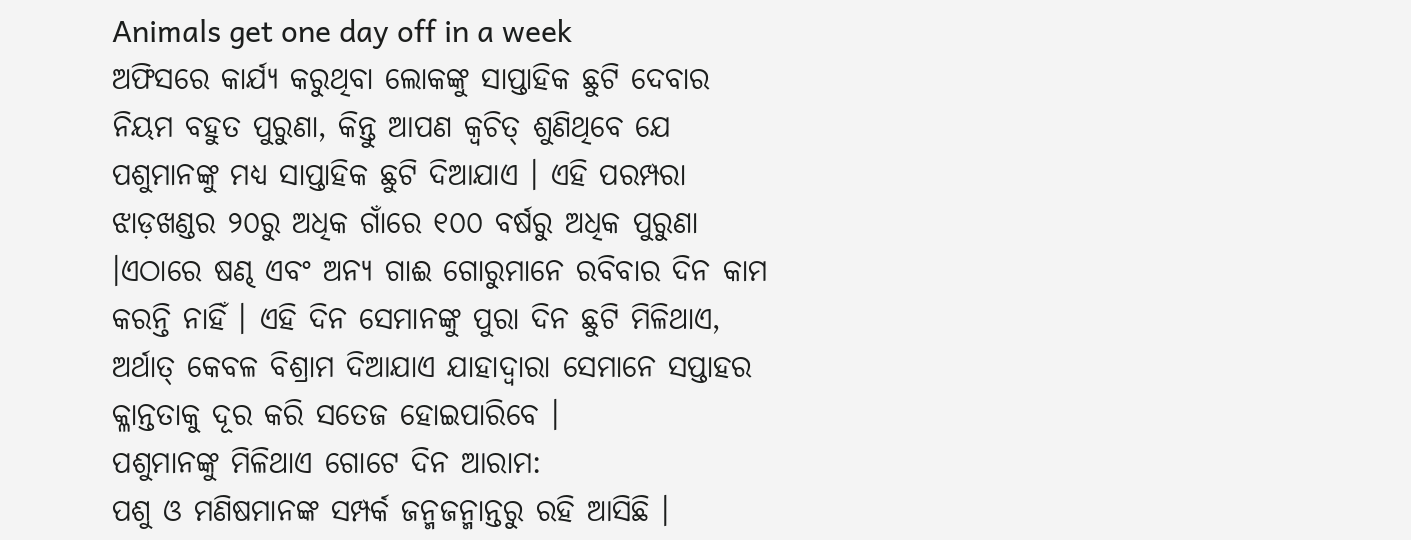Animals get one day off in a week
ଅଫିସରେ କାର୍ଯ୍ୟ କରୁଥିବା ଲୋକଙ୍କୁ ସାପ୍ତାହିକ ଛୁଟି ଦେବାର ନିୟମ ବହୁତ ପୁରୁଣା, କିନ୍ତୁ ଆପଣ କ୍ୱଚିତ୍ ଶୁଣିଥିବେ ଯେ ପଶୁମାନଙ୍କୁ ମଧ୍ୟ ସାପ୍ତାହିକ ଛୁଟି ଦିଆଯାଏ । ଏହି ପରମ୍ପରା ଝାଡ଼ଖଣ୍ଡର ୨୦ରୁ ଅଧିକ ଗାଁରେ ୧୦୦ ବର୍ଷରୁ ଅଧିକ ପୁରୁଣା ।ଏଠାରେ ଷଣ୍ଢ ଏବଂ ଅନ୍ୟ ଗାଈ ଗୋରୁମାନେ ରବିବାର ଦିନ କାମ କରନ୍ତି ନାହିଁ । ଏହି ଦିନ ସେମାନଙ୍କୁ ପୁରା ଦିନ ଛୁଟି ମିଳିଥାଏ, ଅର୍ଥାତ୍ କେବଳ ବିଶ୍ରାମ ଦିଆଯାଏ ଯାହାଦ୍ୱାରା ସେମାନେ ସପ୍ତାହର କ୍ଳାନ୍ତତାକୁ ଦୂର କରି ସତେଜ ହୋଇପାରିବେ ।
ପଶୁମାନଙ୍କୁ ମିଳିଥାଏ ଗୋଟେ ଦିନ ଆରାମ:
ପଶୁ ଓ ମଣିଷମାନଙ୍କ ସମ୍ପର୍କ ଜନ୍ମଜନ୍ମାନ୍ତରୁ ରହି ଆସିଛି ।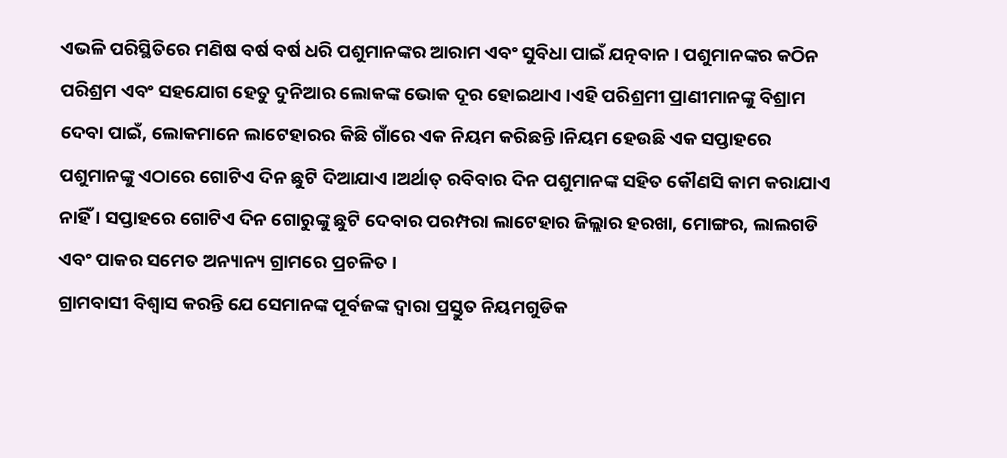ଏଭଳି ପରିସ୍ଥିତିରେ ମଣିଷ ବର୍ଷ ବର୍ଷ ଧରି ପଶୁମାନଙ୍କର ଆରାମ ଏବଂ ସୁବିଧା ପାଇଁ ଯତ୍ନବାନ । ପଶୁମାନଙ୍କର କଠିନ ପରିଶ୍ରମ ଏବଂ ସହଯୋଗ ହେତୁ ଦୁନିଆର ଲୋକଙ୍କ ଭୋକ ଦୂର ହୋଇଥାଏ ।ଏହି ପରିଶ୍ରମୀ ପ୍ରାଣୀମାନଙ୍କୁ ବିଶ୍ରାମ ଦେବା ପାଇଁ, ଲୋକମାନେ ଲାଟେହାରର କିଛି ଗାଁରେ ଏକ ନିୟମ କରିଛନ୍ତି ।ନିୟମ ହେଉଛି ଏକ ସପ୍ତାହରେ ପଶୁମାନଙ୍କୁ ଏଠାରେ ଗୋଟିଏ ଦିନ ଛୁଟି ଦିଆଯାଏ ।ଅର୍ଥାତ୍ ରବିବାର ଦିନ ପଶୁମାନଙ୍କ ସହିତ କୌଣସି କାମ କରାଯାଏ ନାହିଁ । ସପ୍ତାହରେ ଗୋଟିଏ ଦିନ ଗୋରୁଙ୍କୁ ଛୁଟି ଦେବାର ପରମ୍ପରା ଲାଟେହାର ଜିଲ୍ଲାର ହରଖା, ମୋଙ୍ଗର, ଲାଲଗଡି ଏବଂ ପାକର ସମେତ ଅନ୍ୟାନ୍ୟ ଗ୍ରାମରେ ପ୍ରଚଳିତ ।
ଗ୍ରାମବାସୀ ବିଶ୍ୱାସ କରନ୍ତି ଯେ ସେମାନଙ୍କ ପୂର୍ବଜଙ୍କ ଦ୍ୱାରା ପ୍ରସ୍ତୁତ ନିୟମଗୁଡିକ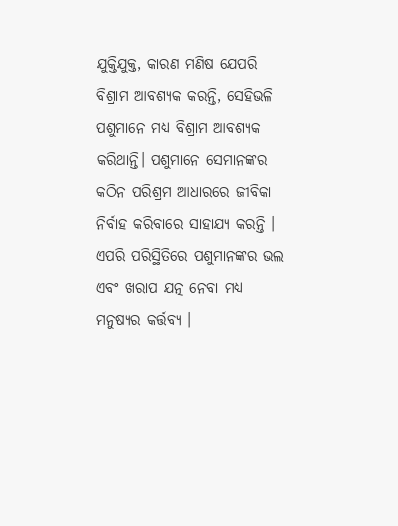ଯୁକ୍ତିଯୁକ୍ତ, କାରଣ ମଣିଷ ଯେପରି ବିଶ୍ରାମ ଆବଶ୍ୟକ କରନ୍ତି, ସେହିଭଳି ପଶୁମାନେ ମଧ୍ୟ ବିଶ୍ରାମ ଆବଶ୍ୟକ କରିଥାନ୍ତି। ପଶୁମାନେ ସେମାନଙ୍କର କଠିନ ପରିଶ୍ରମ ଆଧାରରେ ଜୀବିକା ନିର୍ବାହ କରିବାରେ ସାହାଯ୍ୟ କରନ୍ତି । ଏପରି ପରିସ୍ଥିତିରେ ପଶୁମାନଙ୍କର ଭଲ ଏବଂ ଖରାପ ଯତ୍ନ ନେବା ମଧ୍ୟ ମନୁଷ୍ୟର କର୍ତ୍ତବ୍ୟ ।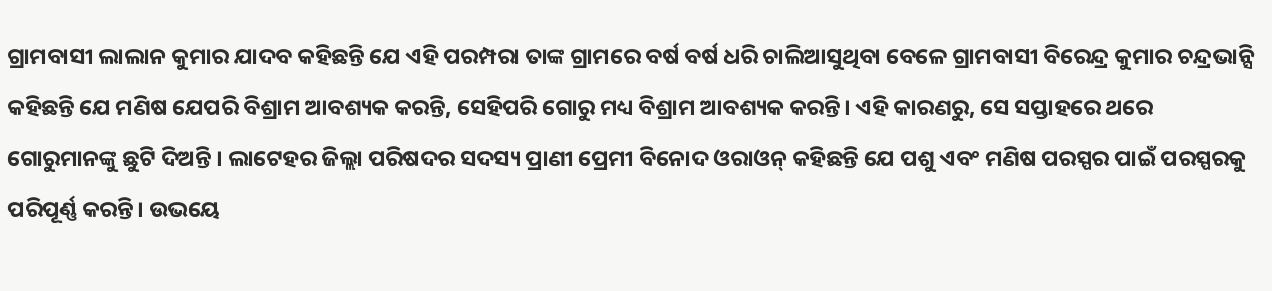ଗ୍ରାମବାସୀ ଲାଲାନ କୁମାର ଯାଦବ କହିଛନ୍ତି ଯେ ଏହି ପରମ୍ପରା ତାଙ୍କ ଗ୍ରାମରେ ବର୍ଷ ବର୍ଷ ଧରି ଚାଲିଆସୁଥିବା ବେଳେ ଗ୍ରାମବାସୀ ବିରେନ୍ଦ୍ର କୁମାର ଚନ୍ଦ୍ରଭାନ୍ସି କହିଛନ୍ତି ଯେ ମଣିଷ ଯେପରି ବିଶ୍ରାମ ଆବଶ୍ୟକ କରନ୍ତି, ସେହିପରି ଗୋରୁ ମଧ୍ୟ ବିଶ୍ରାମ ଆବଶ୍ୟକ କରନ୍ତି। ଏହି କାରଣରୁ, ସେ ସପ୍ତାହରେ ଥରେ ଗୋରୁମାନଙ୍କୁ ଛୁଟି ଦିଅନ୍ତି । ଲାଟେହର ଜିଲ୍ଲା ପରିଷଦର ସଦସ୍ୟ ପ୍ରାଣୀ ପ୍ରେମୀ ବିନୋଦ ଓରାଓନ୍ କହିଛନ୍ତି ଯେ ପଶୁ ଏବଂ ମଣିଷ ପରସ୍ପର ପାଇଁ ପରସ୍ପରକୁ ପରିପୂର୍ଣ୍ଣ କରନ୍ତି। ଉଭୟେ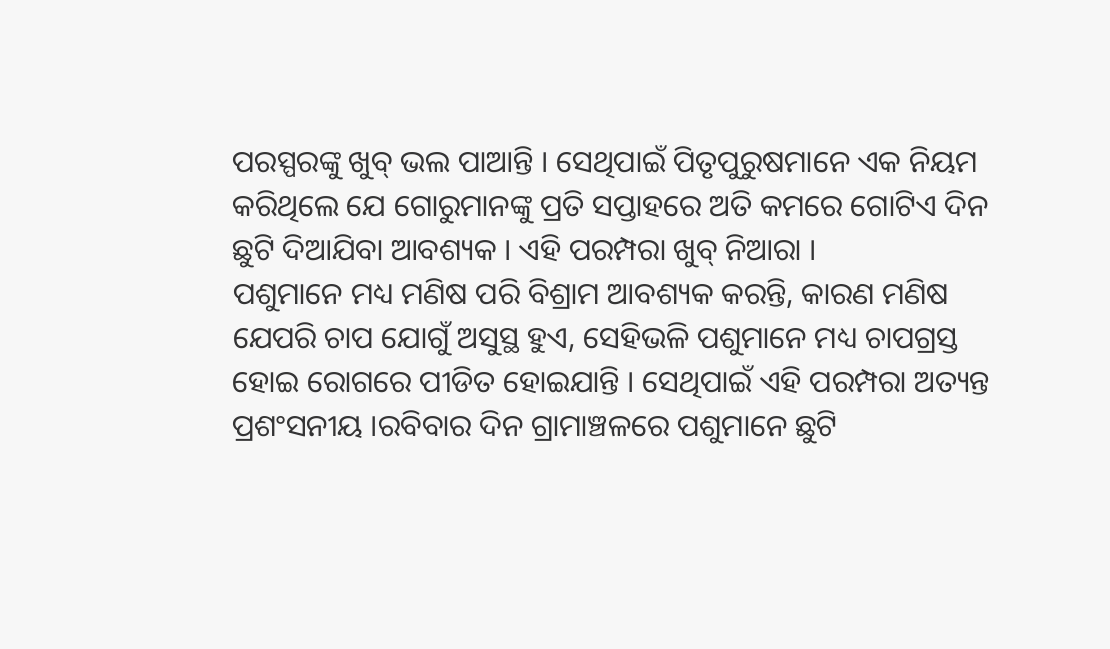ପରସ୍ପରଙ୍କୁ ଖୁବ୍ ଭଲ ପାଆନ୍ତି । ସେଥିପାଇଁ ପିତୃପୁରୁଷମାନେ ଏକ ନିୟମ କରିଥିଲେ ଯେ ଗୋରୁମାନଙ୍କୁ ପ୍ରତି ସପ୍ତାହରେ ଅତି କମରେ ଗୋଟିଏ ଦିନ ଛୁଟି ଦିଆଯିବା ଆବଶ୍ୟକ । ଏହି ପରମ୍ପରା ଖୁବ୍ ନିଆରା ।
ପଶୁମାନେ ମଧ୍ୟ ମଣିଷ ପରି ବିଶ୍ରାମ ଆବଶ୍ୟକ କରନ୍ତି, କାରଣ ମଣିଷ ଯେପରି ଚାପ ଯୋଗୁଁ ଅସୁସ୍ଥ ହୁଏ, ସେହିଭଳି ପଶୁମାନେ ମଧ୍ୟ ଚାପଗ୍ରସ୍ତ ହୋଇ ରୋଗରେ ପୀଡିତ ହୋଇଯାନ୍ତି । ସେଥିପାଇଁ ଏହି ପରମ୍ପରା ଅତ୍ୟନ୍ତ ପ୍ରଶଂସନୀୟ ।ରବିବାର ଦିନ ଗ୍ରାମାଞ୍ଚଳରେ ପଶୁମାନେ ଛୁଟି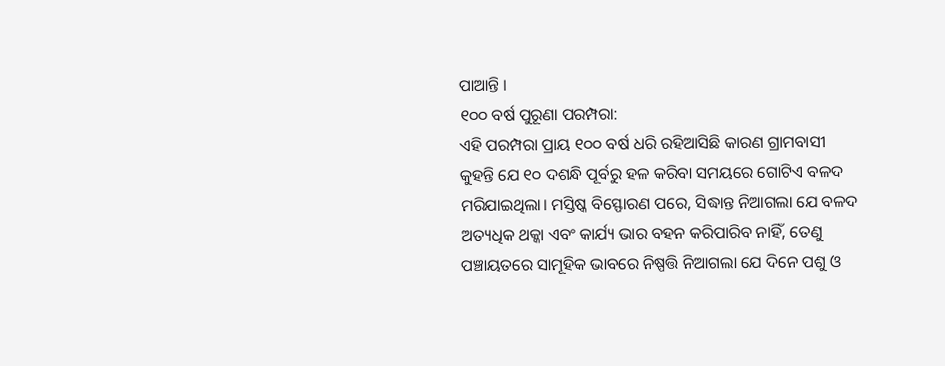ପାଆନ୍ତି ।
୧୦୦ ବର୍ଷ ପୁରୂଣା ପରମ୍ପରା:
ଏହି ପରମ୍ପରା ପ୍ରାୟ ୧୦୦ ବର୍ଷ ଧରି ରହିଆସିଛି କାରଣ ଗ୍ରାମବାସୀ କୁହନ୍ତି ଯେ ୧୦ ଦଶନ୍ଧି ପୂର୍ବରୁ ହଳ କରିବା ସମୟରେ ଗୋଟିଏ ବଳଦ ମରିଯାଇଥିଲା। ମସ୍ତିଷ୍କ ବିସ୍ଫୋରଣ ପରେ, ସିଦ୍ଧାନ୍ତ ନିଆଗଲା ଯେ ବଳଦ ଅତ୍ୟଧିକ ଥକ୍କା ଏବଂ କାର୍ଯ୍ୟ ଭାର ବହନ କରିପାରିବ ନାହିଁ, ତେଣୁ ପଞ୍ଚାୟତରେ ସାମୂହିକ ଭାବରେ ନିଷ୍ପତ୍ତି ନିଆଗଲା ଯେ ଦିନେ ପଶୁ ଓ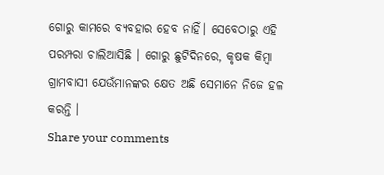ଗୋରୁ କାମରେ ବ୍ୟବହାର ହେବ ନାହିଁ। ସେବେଠାରୁ ଏହି ପରମ୍ପରା ଚାଲିଆସିଛି । ଗୋରୁ ଛୁଟିଦିନରେ, କୃଷକ କିମ୍ବା ଗ୍ରାମବାସୀ ଯେଉଁମାନଙ୍କର କ୍ଷେତ ଅଛି ସେମାନେ ନିଜେ ହଳ କରନ୍ତି ।
Share your comments